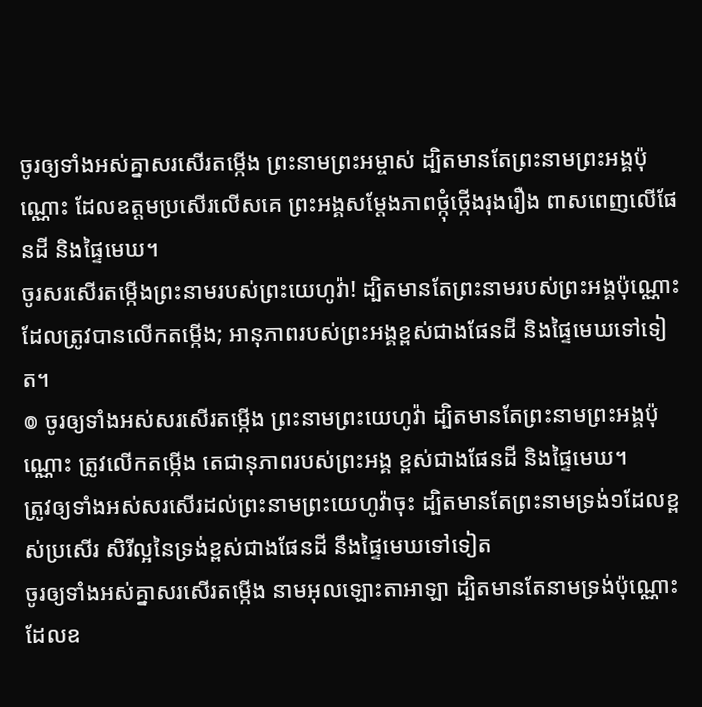ចូរឲ្យទាំងអស់គ្នាសរសើរតម្កើង ព្រះនាមព្រះអម្ចាស់ ដ្បិតមានតែព្រះនាមព្រះអង្គប៉ុណ្ណោះ ដែលឧត្ដមប្រសើរលើសគេ ព្រះអង្គសម្តែងភាពថ្កុំថ្កើងរុងរឿង ពាសពេញលើផែនដី និងផ្ទៃមេឃ។
ចូរសរសើរតម្កើងព្រះនាមរបស់ព្រះយេហូវ៉ា! ដ្បិតមានតែព្រះនាមរបស់ព្រះអង្គប៉ុណ្ណោះដែលត្រូវបានលើកតម្កើង; អានុភាពរបស់ព្រះអង្គខ្ពស់ជាងផែនដី និងផ្ទៃមេឃទៅទៀត។
៙ ចូរឲ្យទាំងអស់សរសើរតម្កើង ព្រះនាមព្រះយេហូវ៉ា ដ្បិតមានតែព្រះនាមព្រះអង្គប៉ុណ្ណោះ ត្រូវលើកតម្កើង តេជានុភាពរបស់ព្រះអង្គ ខ្ពស់ជាងផែនដី និងផ្ទៃមេឃ។
ត្រូវឲ្យទាំងអស់សរសើរដល់ព្រះនាមព្រះយេហូវ៉ាចុះ ដ្បិតមានតែព្រះនាមទ្រង់១ដែលខ្ពស់ប្រសើរ សិរីល្អនៃទ្រង់ខ្ពស់ជាងផែនដី នឹងផ្ទៃមេឃទៅទៀត
ចូរឲ្យទាំងអស់គ្នាសរសើរតម្កើង នាមអុលឡោះតាអាឡា ដ្បិតមានតែនាមទ្រង់ប៉ុណ្ណោះ ដែលឧ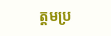ត្ដមប្រ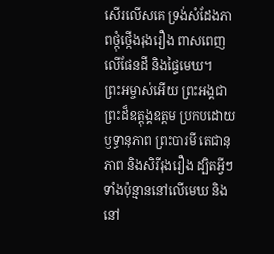សើរលើសគេ ទ្រង់សំដែងភាពថ្កុំថ្កើងរុងរឿង ពាសពេញលើផែនដី និងផ្ទៃមេឃ។
ព្រះអម្ចាស់អើយ ព្រះអង្គជាព្រះដ៏ឧត្ដុង្គឧត្ដម ប្រកបដោយឫទ្ធានុភាព ព្រះបារមី តេជានុភាព និងសិរីរុងរឿង ដ្បិតអ្វីៗទាំងប៉ុន្មាននៅលើមេឃ និងនៅ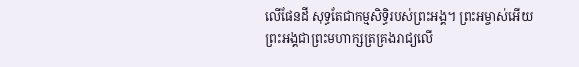លើផែនដី សុទ្ធតែជាកម្មសិទ្ធិរបស់ព្រះអង្គ។ ព្រះអម្ចាស់អើយ ព្រះអង្គជាព្រះមហាក្សត្រគ្រងរាជ្យលើ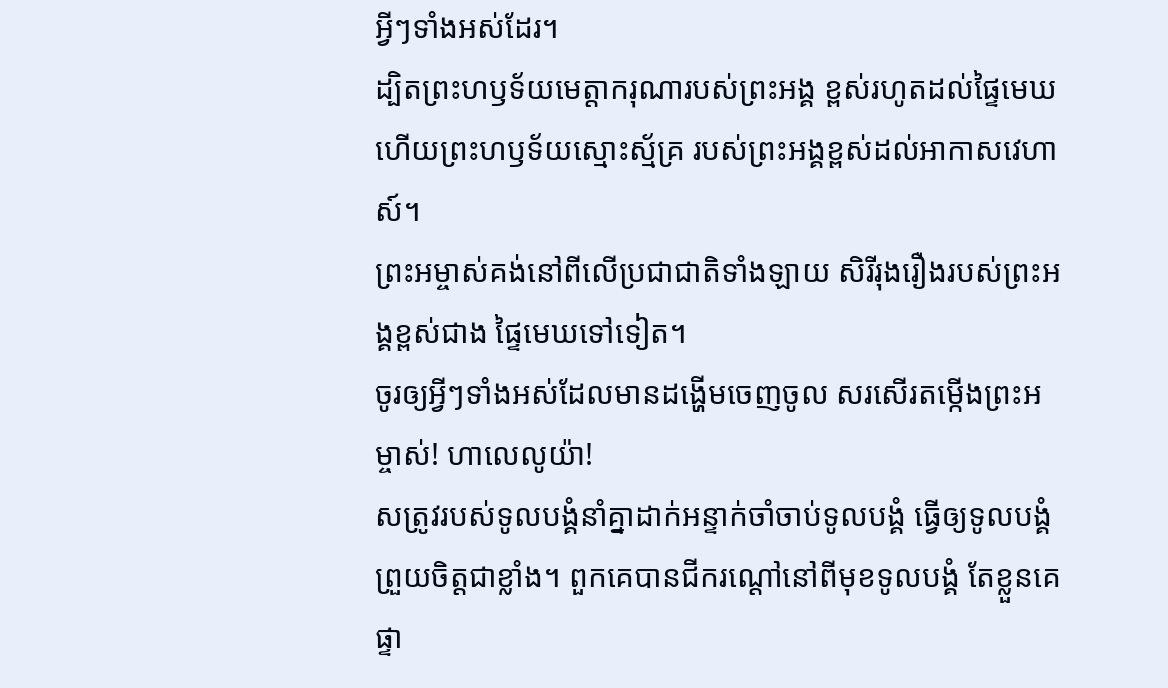អ្វីៗទាំងអស់ដែរ។
ដ្បិតព្រះហឫទ័យមេត្តាករុណារបស់ព្រះអង្គ ខ្ពស់រហូតដល់ផ្ទៃមេឃ ហើយព្រះហឫទ័យស្មោះស្ម័គ្រ របស់ព្រះអង្គខ្ពស់ដល់អាកាសវេហាស៍។
ព្រះអម្ចាស់គង់នៅពីលើប្រជាជាតិទាំងឡាយ សិរីរុងរឿងរបស់ព្រះអង្គខ្ពស់ជាង ផ្ទៃមេឃទៅទៀត។
ចូរឲ្យអ្វីៗទាំងអស់ដែលមានដង្ហើមចេញចូល សរសើរតម្កើងព្រះអម្ចាស់! ហាលេលូយ៉ា!
សត្រូវរបស់ទូលបង្គំនាំគ្នាដាក់អន្ទាក់ចាំចាប់ទូលបង្គំ ធ្វើឲ្យទូលបង្គំព្រួយចិត្តជាខ្លាំង។ ពួកគេបានជីករណ្ដៅនៅពីមុខទូលបង្គំ តែខ្លួនគេផ្ទា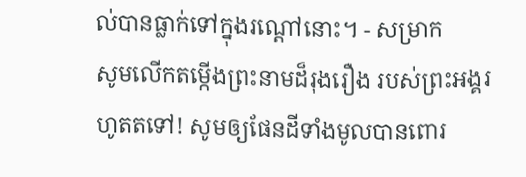ល់បានធ្លាក់ទៅក្នុងរណ្ដៅនោះ។ - សម្រាក
សូមលើកតម្កើងព្រះនាមដ៏រុងរឿង របស់ព្រះអង្គរហូតតទៅ! សូមឲ្យផែនដីទាំងមូលបានពោរ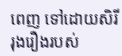ពេញ ទៅដោយសិរីរុងរឿងរបស់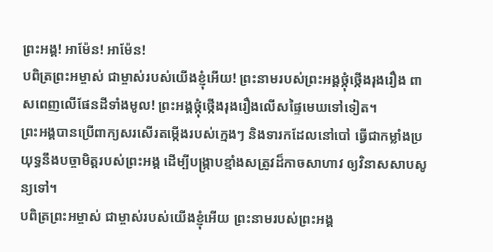ព្រះអង្គ! អាម៉ែន! អាម៉ែន!
បពិត្រព្រះអម្ចាស់ ជាម្ចាស់របស់យើងខ្ញុំអើយ! ព្រះនាមរបស់ព្រះអង្គថ្កុំថ្កើងរុងរឿង ពាសពេញលើផែនដីទាំងមូល! ព្រះអង្គថ្កុំថ្កើងរុងរឿងលើសផ្ទៃមេឃទៅទៀត។
ព្រះអង្គបានប្រើពាក្យសរសើរតម្កើងរបស់ក្មេងៗ និងទារកដែលនៅបៅ ធ្វើជាកម្លាំងប្រយុទ្ធនឹងបច្ចាមិត្តរបស់ព្រះអង្គ ដើម្បីបង្ក្រាបខ្មាំងសត្រូវដ៏កាចសាហាវ ឲ្យវិនាសសាបសូន្យទៅ។
បពិត្រព្រះអម្ចាស់ ជាម្ចាស់របស់យើងខ្ញុំអើយ ព្រះនាមរបស់ព្រះអង្គ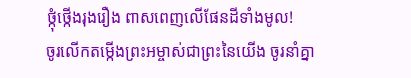ថ្កុំថ្កើងរុងរឿង ពាសពេញលើផែនដីទាំងមូល!
ចូរលើកតម្កើងព្រះអម្ចាស់ជាព្រះនៃយើង ចូរនាំគ្នា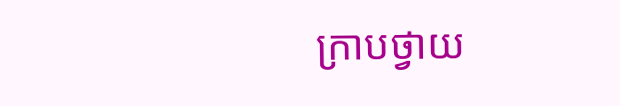ក្រាបថ្វាយ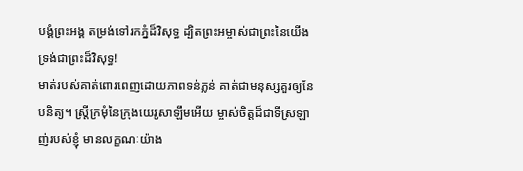បង្គំព្រះអង្គ តម្រង់ទៅរកភ្នំដ៏វិសុទ្ធ ដ្បិតព្រះអម្ចាស់ជាព្រះនៃយើងទ្រង់ជាព្រះដ៏វិសុទ្ធ!
មាត់របស់គាត់ពោរពេញដោយភាពទន់ភ្លន់ គាត់ជាមនុស្សគួរឲ្យនែបនិត្យ។ ស្ត្រីក្រមុំនៃក្រុងយេរូសាឡឹមអើយ ម្ចាស់ចិត្តដ៏ជាទីស្រឡាញ់របស់ខ្ញុំ មានលក្ខណៈយ៉ាង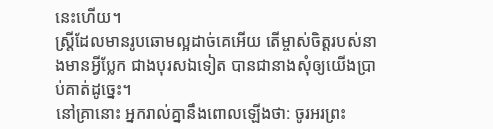នេះហើយ។
ស្ត្រីដែលមានរូបឆោមល្អដាច់គេអើយ តើម្ចាស់ចិត្តរបស់នាងមានអ្វីប្លែក ជាងបុរសឯទៀត បានជានាងសុំឲ្យយើងប្រាប់គាត់ដូច្នេះ។
នៅគ្រានោះ អ្នករាល់គ្នានឹងពោលឡើងថា: ចូរអរព្រះ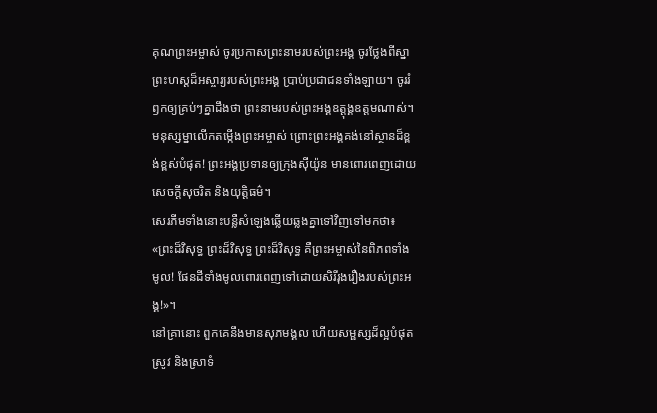គុណព្រះអម្ចាស់ ចូរប្រកាសព្រះនាមរបស់ព្រះអង្គ ចូរថ្លែងពីស្នាព្រះហស្ដដ៏អស្ចារ្យរបស់ព្រះអង្គ ប្រាប់ប្រជាជនទាំងឡាយ។ ចូររំឭកឲ្យគ្រប់ៗគ្នាដឹងថា ព្រះនាមរបស់ព្រះអង្គឧត្ដុង្គឧត្ដមណាស់។
មនុស្សម្នាលើកតម្កើងព្រះអម្ចាស់ ព្រោះព្រះអង្គគង់នៅស្ថានដ៏ខ្ពង់ខ្ពស់បំផុត! ព្រះអង្គប្រទានឲ្យក្រុងស៊ីយ៉ូន មានពោរពេញដោយ សេចក្ដីសុចរិត និងយុត្តិធម៌។
សេរភីមទាំងនោះបន្លឺសំឡេងឆ្លើយឆ្លងគ្នាទៅវិញទៅមកថា៖ «ព្រះដ៏វិសុទ្ធ ព្រះដ៏វិសុទ្ធ ព្រះដ៏វិសុទ្ធ គឺព្រះអម្ចាស់នៃពិភពទាំងមូល! ផែនដីទាំងមូលពោរពេញទៅដោយសិរីរុងរឿងរបស់ព្រះអង្គ!»។
នៅគ្រានោះ ពួកគេនឹងមានសុភមង្គល ហើយសម្ផស្សដ៏ល្អបំផុត ស្រូវ និងស្រាទំ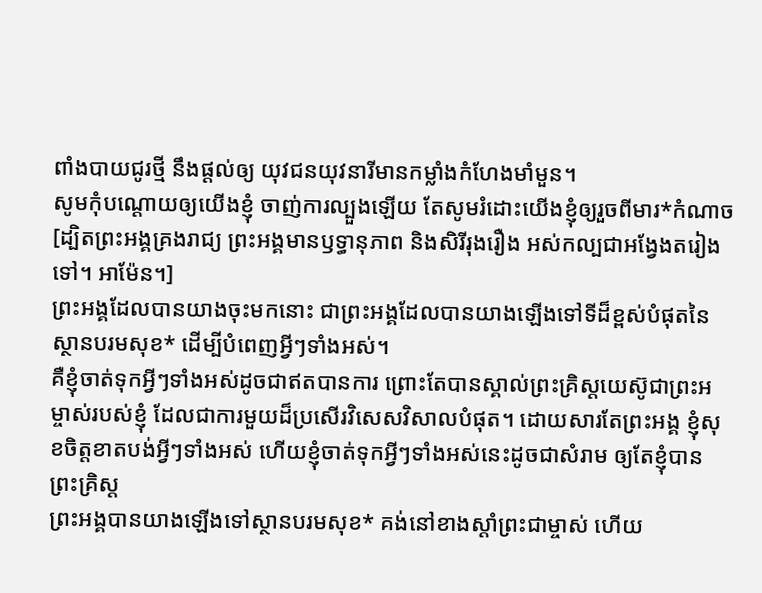ពាំងបាយជូរថ្មី នឹងផ្ដល់ឲ្យ យុវជនយុវនារីមានកម្លាំងកំហែងមាំមួន។
សូមកុំបណ្ដោយឲ្យយើងខ្ញុំ ចាញ់ការល្បួងឡើយ តែសូមរំដោះយើងខ្ញុំឲ្យរួចពីមារ*កំណាច [ដ្បិតព្រះអង្គគ្រងរាជ្យ ព្រះអង្គមានឫទ្ធានុភាព និងសិរីរុងរឿង អស់កល្បជាអង្វែងតរៀងទៅ។ អាម៉ែន។]
ព្រះអង្គដែលបានយាងចុះមកនោះ ជាព្រះអង្គដែលបានយាងឡើងទៅទីដ៏ខ្ពស់បំផុតនៃស្ថានបរមសុខ* ដើម្បីបំពេញអ្វីៗទាំងអស់។
គឺខ្ញុំចាត់ទុកអ្វីៗទាំងអស់ដូចជាឥតបានការ ព្រោះតែបានស្គាល់ព្រះគ្រិស្តយេស៊ូជាព្រះអម្ចាស់របស់ខ្ញុំ ដែលជាការមួយដ៏ប្រសើរវិសេសវិសាលបំផុត។ ដោយសារតែព្រះអង្គ ខ្ញុំសុខចិត្តខាតបង់អ្វីៗទាំងអស់ ហើយខ្ញុំចាត់ទុកអ្វីៗទាំងអស់នេះដូចជាសំរាម ឲ្យតែខ្ញុំបានព្រះគ្រិស្ត
ព្រះអង្គបានយាងឡើងទៅស្ថានបរមសុខ* គង់នៅខាងស្ដាំព្រះជាម្ចាស់ ហើយ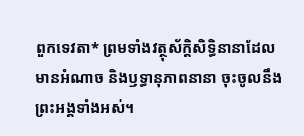ពួកទេវតា* ព្រមទាំងវត្ថុស័ក្តិសិទ្ធិនានាដែលមានអំណាច និងឫទ្ធានុភាពនានា ចុះចូលនឹងព្រះអង្គទាំងអស់។